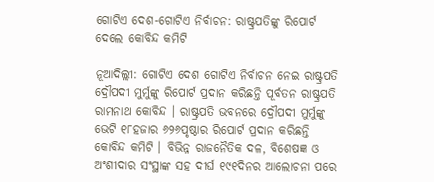ଗୋଟିଏ ଦେଶ-ଗୋଟିଏ ନିର୍ବାଚନ: ରାଷ୍ଟ୍ରପତିଙ୍କୁ ରିପୋର୍ଟ ଦେଲେ କୋବିନ୍ଦ କମିଟି

ନୂଆଦିଲ୍ଲୀ: ଗୋଟିଏ ଦେଶ ଗୋଟିଏ ନିର୍ବାଚନ ନେଇ ରାଷ୍ଟ୍ରପତି ଦ୍ରୌପଦୀ ମୁର୍ମୁଙ୍କୁ ରିପୋର୍ଟ ପ୍ରଦାନ କରିଛନ୍ତି ପୂର୍ବତନ ରାଷ୍ଟ୍ରପତି ରାମନାଥ କୋବିନ୍ଦ । ରାଷ୍ଟ୍ରପତି ଭବନରେ ଦ୍ରୌପଦୀ ମୁର୍ମୁଙ୍କୁ ଭେଟି ୧୮ହଜାର ୬୨୬ପୃଷ୍ଠାର ରିପୋର୍ଟ ପ୍ରଦାନ କରିଛନ୍ତି କୋବିନ୍ଦ କମିଟି । ବିଭିନ୍ନ ରାଜନୈତିକ ଦଳ, ବିଶେଷଜ୍ଞ ଓ ଅଂଶୀଦାର ସଂସ୍ଥାଙ୍କ ସହ ଦୀର୍ଘ ୧୯୧ଦିନର ଆଲୋଚନା ପରେ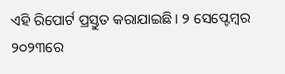ଏହି ରିପୋର୍ଟ ପ୍ରସ୍ତୁତ କରାଯାଇଛି । ୨ ସେପ୍ଟେମ୍ବର ୨୦୨୩ରେ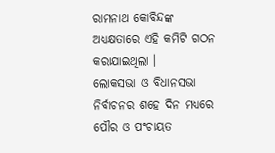ରାମନାଥ କୋବିନ୍ଦଙ୍କ ଅଧ୍ୟକ୍ଷତାରେ ଏହି କମିଟି ଗଠନ କରାଯାଇଥିଲା ।
ଲୋକସଭା ଓ ବିଧାନସଭା ନିର୍ବାଚନର ଶହେ ଦିନ ମଧ୍ୟରେ ପୌର ଓ ପଂଚାୟତ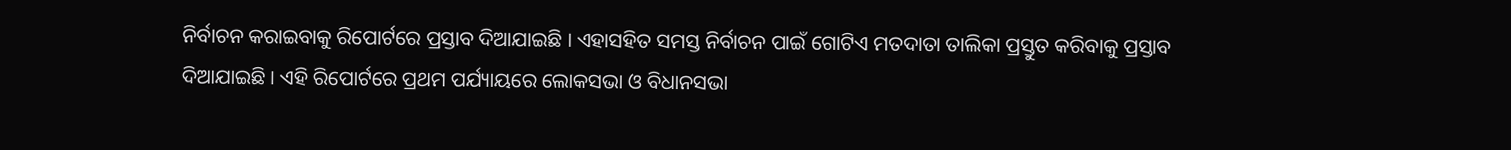ନିର୍ବାଚନ କରାଇବାକୁ ରିପୋର୍ଟରେ ପ୍ରସ୍ତାବ ଦିଆଯାଇଛି । ଏହାସହିତ ସମସ୍ତ ନିର୍ବାଚନ ପାଇଁ ଗୋଟିଏ ମତଦାତା ତାଲିକା ପ୍ରସ୍ତୁତ କରିବାକୁ ପ୍ରସ୍ତାବ ଦିଆଯାଇଛି । ଏହି ରିପୋର୍ଟରେ ପ୍ରଥମ ପର୍ଯ୍ୟାୟରେ ଲୋକସଭା ଓ ବିଧାନସଭା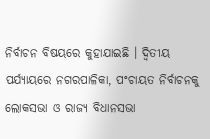ନିର୍ବାଚନ ବିଷୟରେ କୁହାଯାଇଛି । ଦ୍ୱିତୀୟ ପର୍ଯ୍ୟାୟରେ ନଗରପାଳିକା, ପଂଚାୟତ ନିର୍ବାଚନକୁ ଲୋକସଭା ଓ ରାଜ୍ୟ ବିଧାନସଭା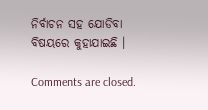ନିର୍ବାଚନ ସହ ଯୋଡିବା ବିଷୟରେ କୁହାଯାଇଛି ।

Comments are closed.